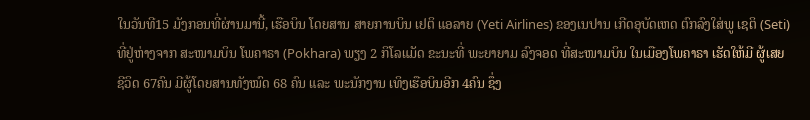ໃນວັນທີ15 ມັງກອນທີ່ຜ່ານມານີ້, ເຮືອບິນ ໂດຍສານ ສາຍການບິນ ເຢຕິ ແອລາຍ (Yeti Airlines) ຂອງເນປານ ເກີດອຸບັດເຫດ ຕົກລົງໃສ່ພູ ເຊຕິ (Seti) ທີ່ຢູ່ຫ່າງຈາກ ສະໜາມບິນ ໂພຄາຣາ (Pokhara) ພຽງ 2 ກິໂລແມັດ ຂະນະທີ່ ພະຍາຍາມ ລົງຈອດ ທີ່ສະໜາມບິນ ໃນເມືອງໂພຄາຣາ ເຮັດໃຫ້ມີ ຜູ້ເສຍຊີວິດ 67ຄົນ ມີຜູ້ໂດຍສານທັງໝົດ 68 ຄົນ ແລະ ພະນັກງານ ເທິງເຮືອບິນອີກ 4ຄົນ ຊຶ່ງ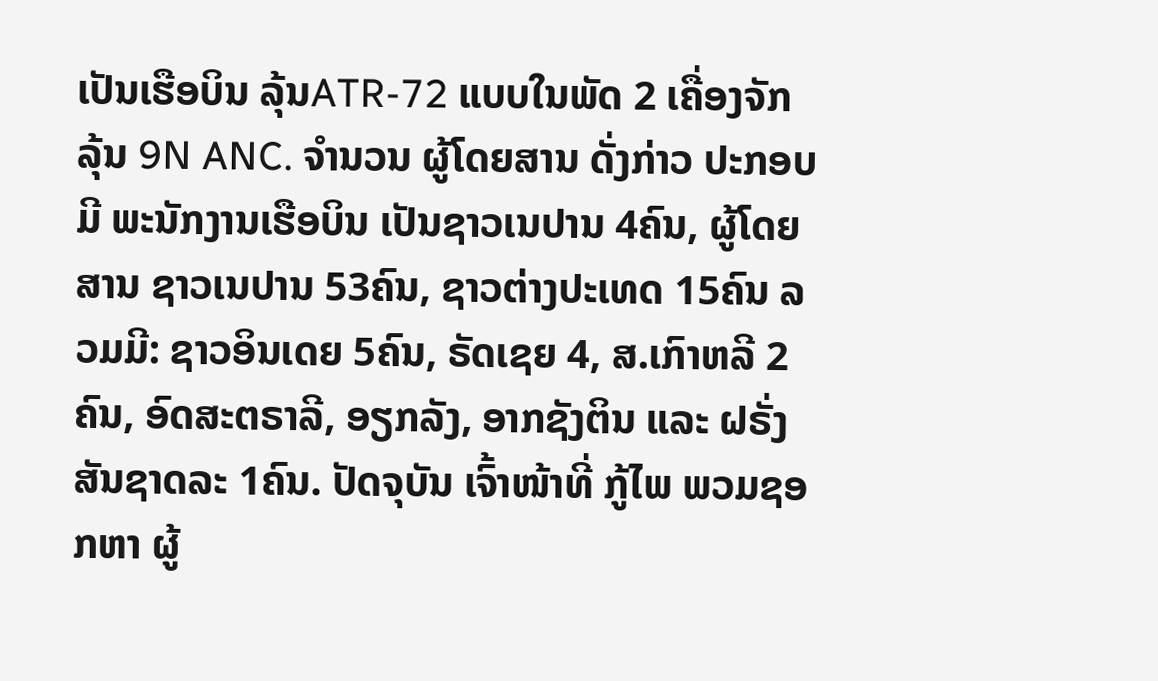ເປັນເຮືອບິນ ລຸ້ນATR-72 ແບບໃນພັດ 2 ເຄື່ອງຈັກ ລຸ້ນ 9N ANC. ຈຳນວນ ຜູ້ໂດຍສານ ດັ່ງກ່າວ ປະກອບມີ ພະນັກງານເຮືອບິນ ເປັນຊາວເນປານ 4ຄົນ, ຜູ້ໂດຍສານ ຊາວເນປານ 53ຄົນ, ຊາວຕ່າງປະເທດ 15ຄົນ ລວມມີ: ຊາວອິນເດຍ 5ຄົນ, ຣັດເຊຍ 4, ສ.ເກົາຫລີ 2ຄົນ, ອົດສະຕຣາລີ, ອຽກລັງ, ອາກຊັງຕິນ ແລະ ຝຣັ່ງ ສັນຊາດລະ 1ຄົນ. ປັດຈຸບັນ ເຈົ້າໜ້າທີ່ ກູ້ໄພ ພວມຊອກຫາ ຜູ້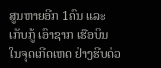ສູນຫາຍອີກ 1ຄົນ ແລະ ເກັບກູ້ ເອົາຊາກ ເຮືອບິນ ໃນຈຸດເກີດເຫດ ຢ່າງຮີບດ່ວ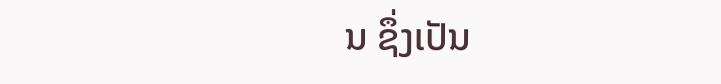ນ ຊຶ່ງເປັນ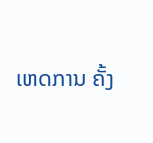ເຫດການ ຄັ້ງ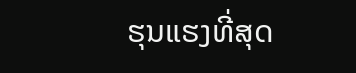ຮຸນແຮງທີ່ສຸດ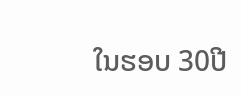ໃນຮອບ 30ປີ